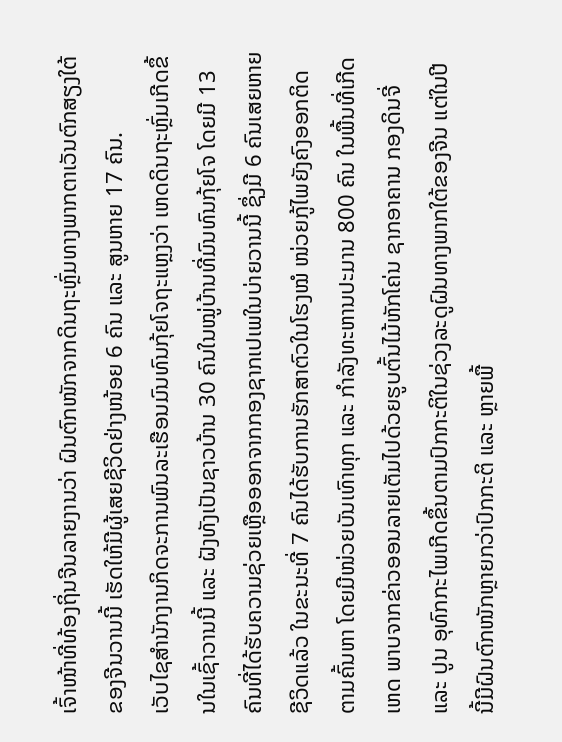ເຈົ້າໜ້າທີ່ທ້ອງຖິ່ນຈີນລາຍງານວ່າ ຝົນຕົກໜັກຈາກດິນຖະຫຼົ່ມທາງພາກຕາເວັນຕົກສຽງໃຕ້ຂອງຈີນວານນີ້ ເຮັດໃຫ້ມີຜູ້ເສຍຊີວິດຢ່າງໜ້ອຍ 6 ຄົນ ແລະ ສູນຫາຍ 17 ຄົນ.
ເວັບໄຊສຳນັກງານກິດຈະການພົນລະເຮືອນມົນທົນກຸ້ຍໂຈຖະແຫຼງວ່າ ເຫດດິນຖະຫຼົ່ມເກີດຂຶ້ນໃນເຊົ້າວານນີ້ ແລະ ຝັງທັງເປັນຊາວບ້ານ 30 ຄົນໃນໝູ່ບ້ານທີ່ມົນທົນກຸ້ຍໂຈ ໂດຍມີ 13 ຄົນທີ່ໄດ້ຮັບຄວາມຊ່ວຍເຫຼືອອອກຈາກກອງຊາກເປເພໃນບ່າຍວານນີ້ ຊຶ່ງມີ 6 ຄົນເສຍຫາຍຊີວິດແລ້ວ ໃນຂະນະທີ່ 7 ຄົນໄດ້ຮັບການຮັກສາຕົວໃນໂຮງໝໍ ໜ່ວຍກູ້ໄພຍັງຄົງອອກຕິດຕາມຄົ້ນຫາ ໂດຍມີໜ່ວຍບັນເທົາທຸກ ແລະ ກຳລັງທະຫານປະມານ 800 ຄົນ ໃນພື້ນທີ່ເກີດເຫດ ພາບຈາກຂ່າວອອນລາຍເຕັມໄປດ້ວຍຮູບຕົ້ນໄມ້ຫັກໂຄ່ນ ຊາກອາຄານ ກອງດິນຈີ່ ແລະ ປູນ ອຸທົກກະໄພເກີດຂຶ້ນຕາມປົກກະຕິໃນຊ່ວງລະດູຝົນທາງພາກໃຕ້ຂອງຈີນ ແຕ່ໃນປີນີ້ມີຝົນຕົກໜັກຫຼາຍກວ່າປົກກະຕິ ແລະ ຫຼາຍພື້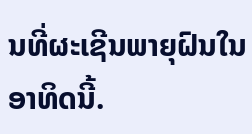ນທີ່ຜະເຊີນພາຍຸຝົນໃນອາທິດນີ້.